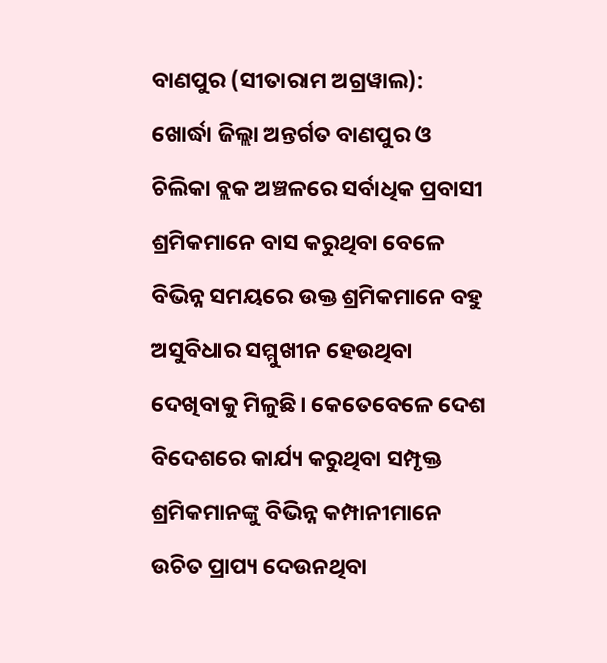ବାଣପୁର (ସୀତାରାମ ଅଗ୍ରୱାଲ): ଖୋର୍ଦ୍ଧା ଜିଲ୍ଲା ଅନ୍ତର୍ଗତ ବାଣପୁର ଓ ଚିଲିକା ବ୍ଲକ ଅଞ୍ଚଳରେ ସର୍ବାଧିକ ପ୍ରବାସୀ ଶ୍ରମିକମାନେ ବାସ କରୁଥିବା ବେଳେ ବିଭିନ୍ନ ସମୟରେ ଉକ୍ତ ଶ୍ରମିକମାନେ ବହୁ ଅସୁବିଧାର ସମ୍ମୁଖୀନ ହେଉଥିବା ଦେଖିବାକୁ ମିଳୁଛି। କେତେବେଳେ ଦେଶ ବିଦେଶରେ କାର୍ଯ୍ୟ କରୁଥିବା ସମ୍ପୃକ୍ତ ଶ୍ରମିକମାନଙ୍କୁ ବିଭିନ୍ନ କମ୍ପାନୀମାନେ ଉଚିତ ପ୍ରାପ୍ୟ ଦେଉନଥିବା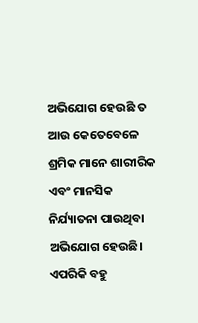ଅଭିଯୋଗ ହେଉଛି ତ ଆଉ କେତେବେଳେ ଶ୍ରମିକ ମାନେ ଶାରୀରିକ ଏବଂ ମାନସିକ ନିର୍ଯ୍ୟାତନା ପାଉଥିବା ଅଭିଯୋଗ ହେଉଛି। ଏପରିକି ବହୁ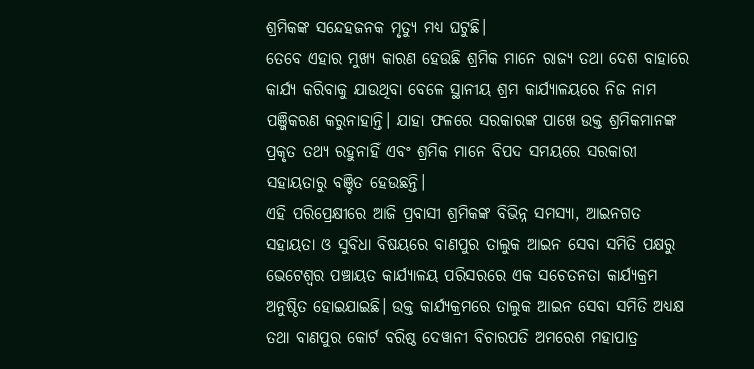ଶ୍ରମିକଙ୍କ ସନ୍ଦେହଜନକ ମୃତ୍ୟୁ ମଧ୍ୟ ଘଟୁଛି।
ତେବେ ଏହାର ମୁଖ୍ୟ କାରଣ ହେଉଛି ଶ୍ରମିକ ମାନେ ରାଜ୍ୟ ତଥା ଦେଶ ବାହାରେ କାର୍ଯ୍ୟ କରିବାକୁ ଯାଉଥିବା ବେଳେ ସ୍ଥାନୀୟ ଶ୍ରମ କାର୍ଯ୍ୟାଳୟରେ ନିଜ ନାମ ପଞ୍ଜିକରଣ କରୁନାହାନ୍ତି। ଯାହା ଫଳରେ ସରକାରଙ୍କ ପାଖେ ଉକ୍ତ ଶ୍ରମିକମାନଙ୍କ ପ୍ରକୃତ ତଥ୍ୟ ରହୁନାହିଁ ଏବଂ ଶ୍ରମିକ ମାନେ ବିପଦ ସମୟରେ ସରକାରୀ ସହାୟତାରୁ ବଞ୍ଚିତ ହେଉଛନ୍ତି।
ଏହି ପରିପ୍ରେକ୍ଷୀରେ ଆଜି ପ୍ରବାସୀ ଶ୍ରମିକଙ୍କ ବିଭିନ୍ନ ସମସ୍ୟା, ଆଇନଗତ ସହାୟତା ଓ ସୁବିଧା ବିଷୟରେ ବାଣପୁର ତାଲୁକ ଆଇନ ସେବା ସମିତି ପକ୍ଷରୁ ଭେଟେଶ୍ୱର ପଞ୍ଚାୟତ କାର୍ଯ୍ୟାଳୟ ପରିସରରେ ଏକ ସଚେତନତା କାର୍ଯ୍ୟକ୍ରମ ଅନୁଷ୍ଠିତ ହୋଇଯାଇଛି। ଉକ୍ତ କାର୍ଯ୍ୟକ୍ରମରେ ତାଲୁକ ଆଇନ ସେବା ସମିତି ଅଧ୍ୟକ୍ଷ ତଥା ବାଣପୁର କୋର୍ଟ ବରିଷ୍ଠ ଦେୱାନୀ ବିଚାରପତି ଅମରେଶ ମହାପାତ୍ର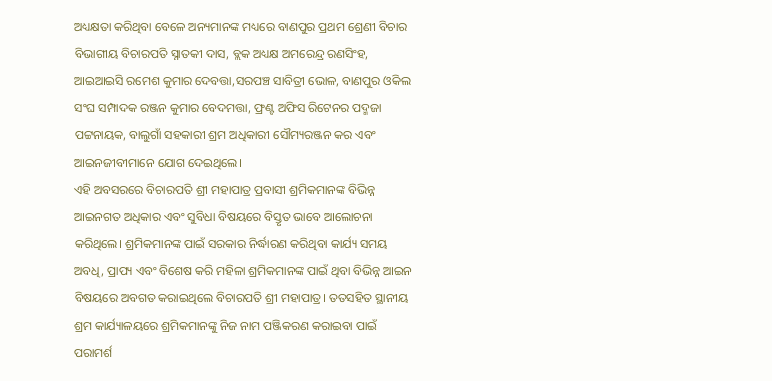ଅଧ୍ୟକ୍ଷତା କରିଥିବା ବେଳେ ଅନ୍ୟମାନଙ୍କ ମଧ୍ୟରେ ବାଣପୁର ପ୍ରଥମ ଶ୍ରେଣୀ ବିଚାର ବିଭାଗୀୟ ବିଚାରପତି ସ୍ନାତକୀ ଦାସ, ବ୍ଲକ ଅଧ୍ୟକ୍ଷ ଅମରେନ୍ଦ୍ର ରଣସିଂହ, ଆଇଆଇସି ରମେଶ କୁମାର ଦେବତ୍ତା,ସରପଞ୍ଚ ସାବିତ୍ରୀ ଭୋଳ, ବାଣପୁର ଓକିଲ ସଂଘ ସମ୍ପାଦକ ରଞ୍ଜନ କୁମାର ବେଦମତ୍ତା, ଫ୍ରଣ୍ଟ ଅଫିସ ରିଟେନର ପଦ୍ମଜା ପଟ୍ଟନାୟକ, ବାଲୁଗାଁ ସହକାରୀ ଶ୍ରମ ଅଧିକାରୀ ସୌମ୍ୟରଞ୍ଜନ କର ଏବଂ ଆଇନଜୀବୀମାନେ ଯୋଗ ଦେଇଥିଲେ।
ଏହି ଅବସରରେ ବିଚାରପତି ଶ୍ରୀ ମହାପାତ୍ର ପ୍ରବାସୀ ଶ୍ରମିକମାନଙ୍କ ବିଭିନ୍ନ ଆଇନଗତ ଅଧିକାର ଏବଂ ସୁବିଧା ବିଷୟରେ ବିସ୍ତୃତ ଭାବେ ଆଲୋଚନା କରିଥିଲେ। ଶ୍ରମିକମାନଙ୍କ ପାଇଁ ସରକାର ନିର୍ଦ୍ଧାରଣ କରିଥିବା କାର୍ଯ୍ୟ ସମୟ ଅବଧି, ପ୍ରାପ୍ୟ ଏବଂ ବିଶେଷ କରି ମହିଳା ଶ୍ରମିକମାନଙ୍କ ପାଇଁ ଥିବା ବିଭିନ୍ନ ଆଇନ ବିଷୟରେ ଅବଗତ କରାଇଥିଲେ ବିଚାରପତି ଶ୍ରୀ ମହାପାତ୍ର। ତତସହିତ ସ୍ଥାନୀୟ ଶ୍ରମ କାର୍ଯ୍ୟାଳୟରେ ଶ୍ରମିକମାନଙ୍କୁ ନିଜ ନାମ ପଞ୍ଜିକରଣ କରାଇବା ପାଇଁ ପରାମର୍ଶ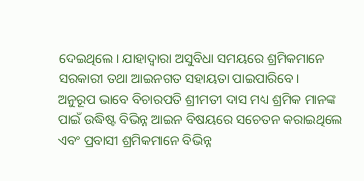ଦେଇଥିଲେ। ଯାହାଦ୍ୱାରା ଅସୁବିଧା ସମୟରେ ଶ୍ରମିକମାନେ ସରକାରୀ ତଥା ଆଇନଗତ ସହାୟତା ପାଇପାରିବେ।
ଅନୁରୂପ ଭାବେ ବିଚାରପତି ଶ୍ରୀମତୀ ଦାସ ମଧ୍ୟ ଶ୍ରମିକ ମାନଙ୍କ ପାଇଁ ଉଦ୍ଧିଷ୍ଟ ବିଭିନ୍ନ ଆଇନ ବିଷୟରେ ସଚେତନ କରାଇଥିଲେ ଏବଂ ପ୍ରବାସୀ ଶ୍ରମିକମାନେ ବିଭିନ୍ନ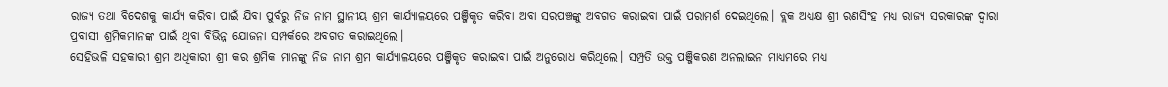ରାଜ୍ୟ ତଥା ବିଦେଶକୁ କାର୍ଯ୍ୟ କରିବା ପାଇଁ ଯିବା ପୁର୍ବରୁ ନିଜ ନାମ ସ୍ଥାନୀୟ ଶ୍ରମ କାର୍ଯ୍ୟାଳୟରେ ପଞ୍ଜିକୃତ କରିବା ଅବା ସରପଞ୍ଚଙ୍କୁ ଅବଗତ କରାଇବା ପାଇଁ ପରାମର୍ଶ ଦେଇଥିଲେ। ବ୍ଲକ ଅଧ୍ୟକ୍ଷ ଶ୍ରୀ ରଣସିଂହ ମଧ୍ୟ ରାଜ୍ୟ ସରକାରଙ୍କ ଦ୍ୱାରା ପ୍ରବାସୀ ଶ୍ରମିକମାନଙ୍କ ପାଇଁ ଥିବା ବିଭିନ୍ନ ଯୋଜନା ସମ୍ପର୍କରେ ଅବଗତ କରାଇଥିଲେ।
ସେହିଭଳି ସହକାରୀ ଶ୍ରମ ଅଧିକାରୀ ଶ୍ରୀ କର ଶ୍ରମିକ ମାନଙ୍କୁ ନିଜ ନାମ ଶ୍ରମ କାର୍ଯ୍ୟାଳୟରେ ପଞ୍ଜିକୃତ କରାଇବା ପାଇଁ ଅନୁରୋଧ କରିଥିଲେ। ସମ୍ପ୍ରତି ଉକ୍ତ ପଞ୍ଜିକରଣ ଅନଲାଇନ ମାଧ୍ୟମରେ ମଧ୍ୟ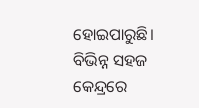ହୋଇପାରୁଛି। ବିଭିନ୍ନ ସହଜ କେନ୍ଦ୍ରରେ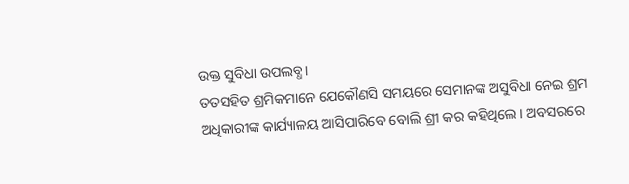ଉକ୍ତ ସୁବିଧା ଉପଲବ୍ଧ।
ତତସହିତ ଶ୍ରମିକମାନେ ଯେକୌଣସି ସମୟରେ ସେମାନଙ୍କ ଅସୁବିଧା ନେଇ ଶ୍ରମ ଅଧିକାରୀଙ୍କ କାର୍ଯ୍ୟାଳୟ ଆସିପାରିବେ ବୋଲି ଶ୍ରୀ କର କହିଥିଲେ। ଅବସରରେ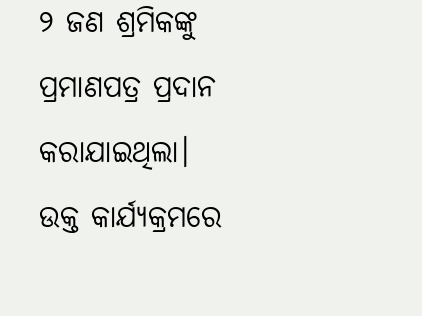୨ ଜଣ ଶ୍ରମିକଙ୍କୁ ପ୍ରମାଣପତ୍ର ପ୍ରଦାନ କରାଯାଇଥିଲା।
ଉକ୍ତ କାର୍ଯ୍ୟକ୍ରମରେ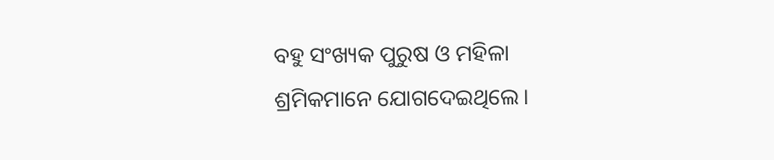ବହୁ ସଂଖ୍ୟକ ପୁରୁଷ ଓ ମହିଳା ଶ୍ରମିକମାନେ ଯୋଗଦେଇଥିଲେ।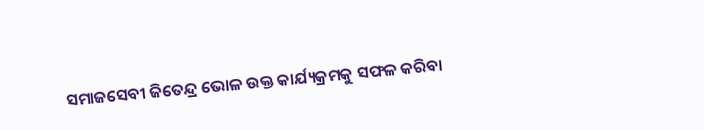ସମାଜସେବୀ ଜିତେନ୍ଦ୍ର ଭୋଳ ଉକ୍ତ କାର୍ଯ୍ୟକ୍ରମକୁ ସଫଳ କରିବା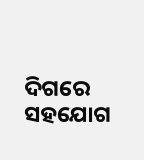ଦିଗରେ ସହଯୋଗ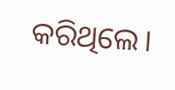କରିଥିଲେ।